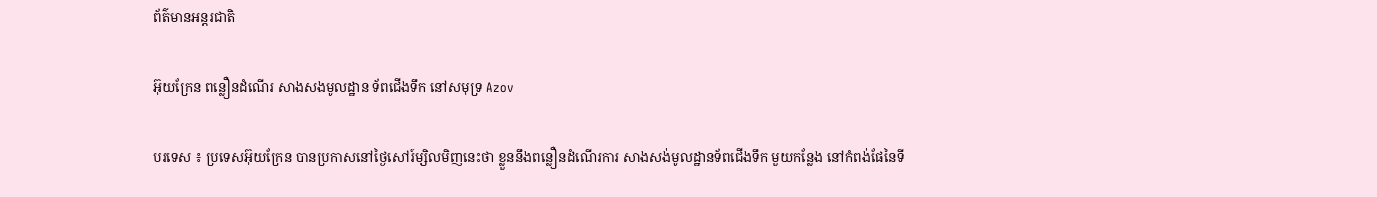ព័ត៌មានអន្តរជាតិ

អ៊ុយក្រែន ពន្លឿនដំណើរ សាងសងមូលដ្ឋាន ទ័ពជើងទឹក នៅសមុទ្រ Azov

បរទេស ៖ ប្រទេសអ៊ុយក្រែន បានប្រកាសនៅថ្ងៃសៅរ៍ម្សិលមិញនេះថា ខ្លួននឹងពន្លឿនដំណើរការ សាងសង់មូលដ្ឋានទ័ពជើងទឹក មួយកន្លែង នៅកំពង់ផែនៃទី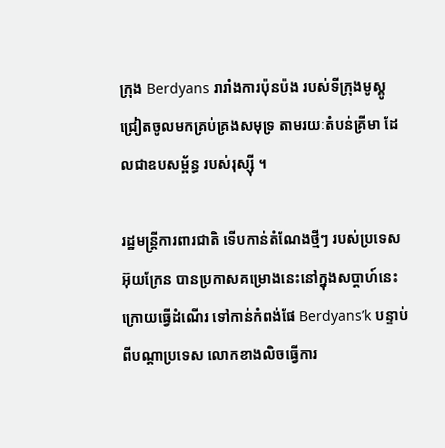ក្រុង Berdyans រារាំងការប៉ុនប៉ង របស់ទីក្រុងមូស្គូ ជ្រៀតចូលមកគ្រប់គ្រងសមុទ្រ តាមរយៈតំបន់គ្រីមា ដែលជាឧបសម្ព័ន្ធ របស់រុស្ស៊ី ។

រដ្ឋមន្ត្រីការពារជាតិ ទើបកាន់តំណែងថ្មីៗ របស់ប្រទេសអ៊ុយក្រែន បានប្រកាសគម្រោងនេះនៅក្នុងសប្ដាហ៍នេះ ក្រោយធ្វើដំណើរ ទៅកាន់កំពង់ផែ Berdyans’k បន្ទាប់ពីបណ្ដាប្រទេស លោកខាងលិចធ្វើការ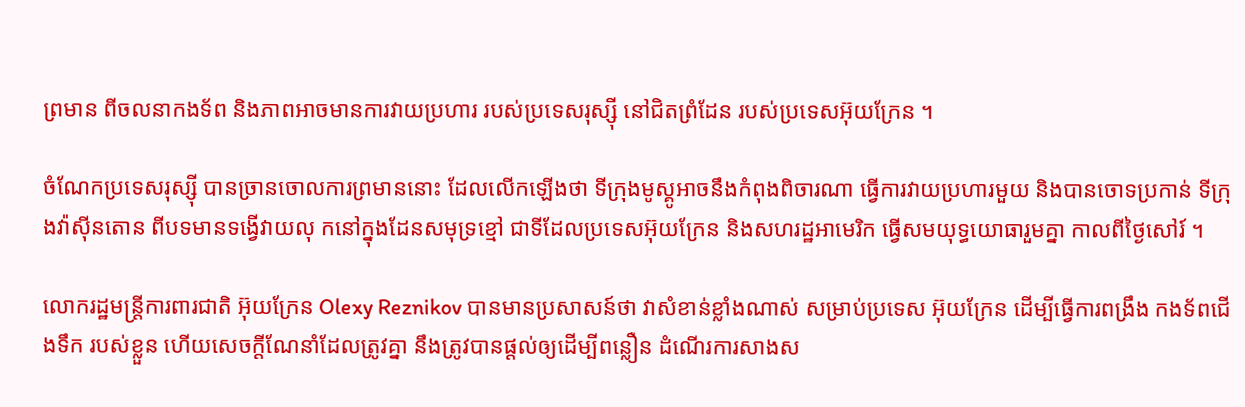ព្រមាន ពីចលនាកងទ័ព និងភាពអាចមានការវាយប្រហារ របស់ប្រទេសរុស្ស៊ី នៅជិតព្រំដែន របស់ប្រទេសអ៊ុយក្រែន ។

ចំណែកប្រទេសរុស្ស៊ី បានច្រានចោលការព្រមាននោះ ដែលលើកឡើងថា ទីក្រុងមូស្គូអាចនឹងកំពុងពិចារណា ធ្វើការវាយប្រហារមួយ និងបានចោទប្រកាន់ ទីក្រុងវ៉ាស៊ីនតោន ពីបទមានទង្វើវាយលុ កនៅក្នុងដែនសមុទ្រខ្មៅ ជាទីដែលប្រទេសអ៊ុយក្រែន និងសហរដ្ឋអាមេរិក ធ្វើសមយុទ្ធយោធារួមគ្នា កាលពីថ្ងៃសៅរ៍ ។

លោករដ្ឋមន្ត្រីការពារជាតិ អ៊ុយក្រែន Olexy Reznikov បានមានប្រសាសន៍ថា វាសំខាន់ខ្លាំងណាស់ សម្រាប់ប្រទេស អ៊ុយក្រែន ដើម្បីធ្វើការពង្រឹង កងទ័ពជើងទឹក របស់ខ្លួន ហើយសេចក្តីណែនាំដែលត្រូវគ្នា នឹងត្រូវបានផ្តល់ឲ្យដើម្បីពន្លឿន ដំណើរការសាងស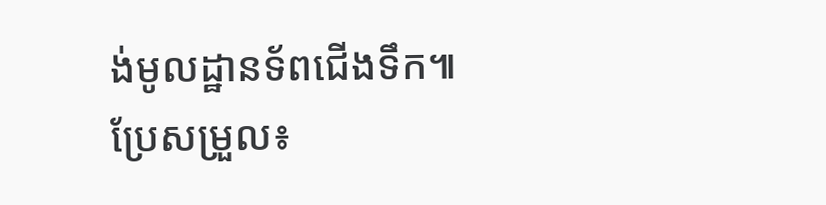ង់មូលដ្ឋានទ័ពជើងទឹក៕
ប្រែសម្រួល៖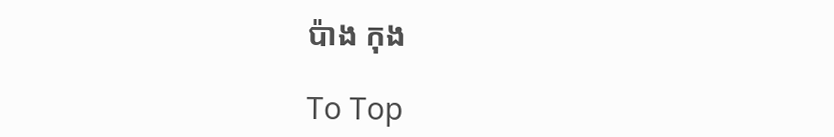ប៉ាង កុង

To Top